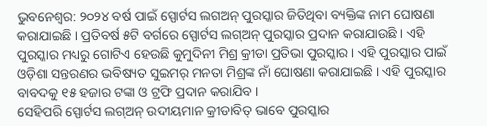ଭୁବନେଶ୍ୱର: ୨୦୨୪ ବର୍ଷ ପାଇଁ ସ୍ପୋର୍ଟସ ଲଗଅନ୍ ପୁରସ୍କାର ଜିତିଥିବା ବ୍ୟକ୍ତିଙ୍କ ନାମ ଘୋଷଣା କରାଯାଇଛି । ପ୍ରତିବର୍ଷ ୫ଟି ବର୍ଗରେ ସ୍ପୋର୍ଟସ ଲଗ୍ଅନ୍ ପୁରସ୍କାର ପ୍ରଦାନ କରାଯାଉଛି । ଏହି ପୁରସ୍କାର ମଧ୍ୟରୁ ଗୋଟିଏ ହେଉଛି କୁମୁଦିନୀ ମିଶ୍ର କ୍ରୀଡା ପ୍ରତିଭା ପୁରସ୍କାର । ଏହି ପୁରସ୍କାର ପାଇଁ ଓଡ଼ିଶା ସନ୍ତରଣର ଭବିଷ୍ୟତ ସୁଇମର୍ ମନତା ମିଶ୍ରଙ୍କ ନାଁ ଘୋଷଣା କରାଯାଇଛି । ଏହି ପୁରସ୍କାର ବାବଦକୁ ୧୫ ହଜାର ଟଙ୍କା ଓ ଟ୍ରଫି ପ୍ରଦାନ କରାଯିବ ।
ସେହିପରି ସ୍ପୋର୍ଟସ ଲଗ୍ଅନ୍ ଉଦୀୟମାନ କ୍ରୀଡାବିତ୍ ଭାବେ ପୁରସ୍କାର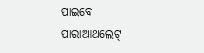ପାଇବେ ପାରାଆଥଲେଟ୍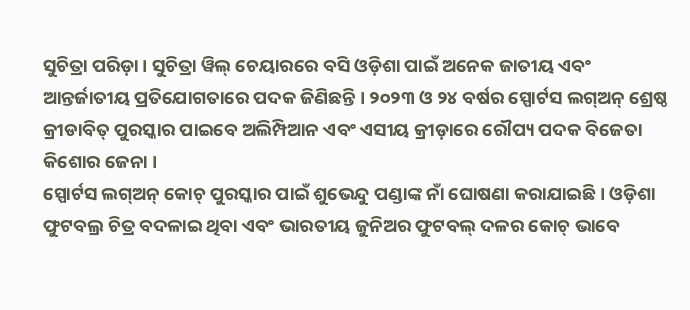ସୁଚିତ୍ରା ପରିଡ଼ା । ସୁଚିତ୍ରା ୱିଲ୍ ଚେୟାରରେ ବସି ଓଡ଼ିଶା ପାଇଁ ଅନେକ ଜାତୀୟ ଏବଂ ଆନ୍ତର୍ଜାତୀୟ ପ୍ରତିଯୋଗତାରେ ପଦକ ଜିଣିଛନ୍ତି । ୨୦୨୩ ଓ ୨୪ ବର୍ଷର ସ୍ପୋର୍ଟସ ଲଗ୍ଅନ୍ ଶ୍ରେଷ୍ଠ କ୍ରୀଡାବିତ୍ ପୁରସ୍କାର ପାଇବେ ଅଲିମ୍ପିଆନ ଏବଂ ଏସୀୟ କ୍ରୀଡ଼ାରେ ରୌପ୍ୟ ପଦକ ବିଜେତା କିଶୋର ଜେନା ।
ସ୍ପୋର୍ଟସ ଲଗ୍ଅନ୍ କୋଚ୍ ପୁରସ୍କାର ପାଇଁ ଶୁଭେନ୍ଦୁ ପଣ୍ଡାଙ୍କ ନାଁ ଘୋଷଣା କରାଯାଇଛି । ଓଡ଼ିଶା ଫୁଟବଲ୍ର ଚିତ୍ର ବଦଳାଇ ଥିବା ଏବଂ ଭାରତୀୟ ଜୁନିଅର ଫୁଟବଲ୍ ଦଳର କୋଚ୍ ଭାବେ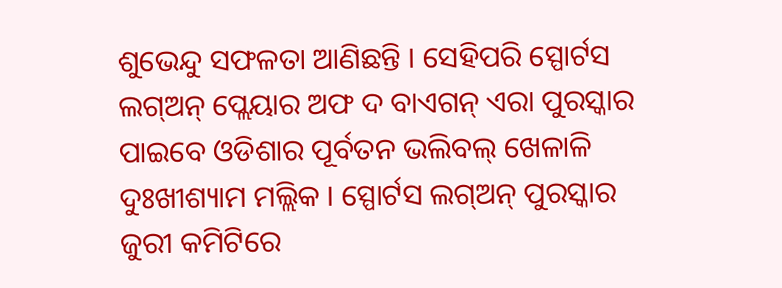ଶୁଭେନ୍ଦୁ ସଫଳତା ଆଣିଛନ୍ତି । ସେହିପରି ସ୍ପୋର୍ଟସ ଲଗ୍ଅନ୍ ପ୍ଲେୟାର ଅଫ ଦ ବାଏଗନ୍ ଏରା ପୁରସ୍କାର ପାଇବେ ଓଡିଶାର ପୂର୍ବତନ ଭଲିବଲ୍ ଖେଳାଳି ଦୁଃଖୀଶ୍ୟାମ ମଲ୍ଲିକ । ସ୍ପୋର୍ଟସ ଲଗ୍ଅନ୍ ପୁରସ୍କାର ଜୁରୀ କମିଟିରେ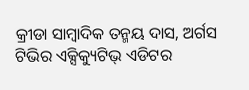କ୍ରୀଡା ସାମ୍ୱାଦିକ ତନ୍ମୟ ଦାସ, ଅର୍ଗସ ଟିଭିର ଏକ୍ସିକ୍ୟୁଟିଭ୍ ଏଡିଟର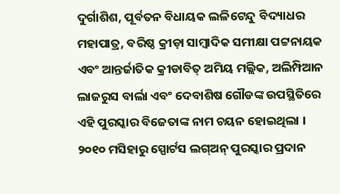ଦୁର୍ଗାଶିଶ, ପୂର୍ବତନ ବିଧାୟକ ଲଳିଟେନ୍ଦୁ ବିଦ୍ୟାଧର ମହାପାତ୍ର, ବରିଷ୍ଠ କ୍ରୀଡ଼ା ସାମ୍ବାଦିକ ସମୀକ୍ଷା ପଟ୍ଟନାୟକ ଏବଂ ଆନ୍ତର୍ଜାତିକ କ୍ରୀଡାବିତ୍ ଅମିୟ ମଲ୍ଲିକ, ଅଲିମ୍ପିଆନ ଲାଜରୁସ ବାର୍ଲା ଏବଂ ଦେବାଶିଷ ଗୌଡଙ୍କ ଉପସ୍ଥିତିରେ ଏହି ପୁରସ୍କାର ବିଜେତାଙ୍କ ନାମ ଚୟନ ହୋଇଥିଲା ।
୨୦୧୦ ମସିହାରୁ ସ୍ପୋର୍ଟସ ଲଗ୍ଅନ୍ ପୁରସ୍କାର ପ୍ରଦାନ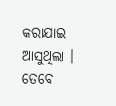କରାଯାଇ ଆସୁଥିଲା । ତେବେ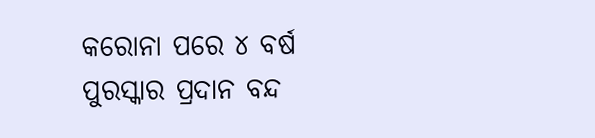କରୋନା ପରେ ୪ ବର୍ଷ ପୁରସ୍କାର ପ୍ରଦାନ ବନ୍ଦ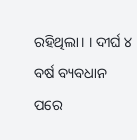ରହିଥିଲା। । ଦୀର୍ଘ ୪ ବର୍ଷ ବ୍ୟବଧାନ ପରେ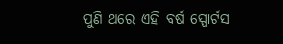ପୁଣି ଥରେ ଏହି ବର୍ଷ ସ୍ପୋର୍ଟସ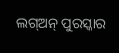ଲଗ୍ଅନ୍ ପୁରସ୍କାର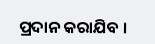ପ୍ରଦାନ କରାଯିବ ।